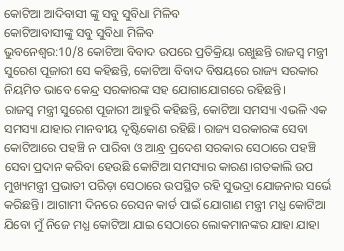କୋଟିଆ ଆଦିବାସୀ ଙ୍କୁ ସବୁ ସୁବିଧା ମିଳିବ
କୋଟିଆବାସୀଙ୍କୁ ସବୁ ସୁବିଧା ମିଳିବ
ଭୁବନେଶ୍ବର:10/8 କୋଟିଆ ବିବାଦ ଉପରେ ପ୍ରତିକ୍ରିୟା ରଖୁଛନ୍ତି ରାଜସ୍ବ ମନ୍ତ୍ରୀ ସୁରେଶ ପୂଜାରୀ ସେ କହିଛନ୍ତି, କୋଟିଆ ବିବାଦ ବିଷୟରେ ରାଜ୍ୟ ସରକାର ନିୟମିତ ଭାବେ କେନ୍ଦ୍ର ସରକାରଙ୍କ ସହ ଯୋଗାଯୋଗରେ ରହିଛନ୍ତି।
ରାଜସ୍ବ ମନ୍ତ୍ରୀ ସୁରେଶ ପୂଜାରୀ ଆହୁରି କହିଛନ୍ତି, କୋଟିଆ ସମସ୍ୟା ଏଭଳି ଏକ ସମସ୍ୟା ଯାହାର ମାନବୀୟ ଦୃଷ୍ଟିକୋଣ ରହିଛି। ରାଜ୍ୟ ସରକାରଙ୍କ ସେବା କୋଟିଆରେ ପହଞ୍ଚି ନ ପାରିବା ଓ ଆନ୍ଧ୍ର ପ୍ରଦେଶ ସରକାର ସେଠାରେ ପହଞ୍ଚି ସେବା ପ୍ରଦାନ କରିବା ହେଉଛି କୋଟିଆ ସମସ୍ୟାର କାରଣ।ଗତକାଲି ଉପ ମୁଖ୍ୟମନ୍ତ୍ରୀ ପ୍ରଭାତୀ ପରିଡ଼ା ସେଠାରେ ଉପସ୍ଥିତ ରହି ସୁଭଦ୍ରା ଯୋଜନାର ସର୍ଭେ କରିଛନ୍ତି। ଆଗାମୀ ଦିନରେ ରେସନ କାର୍ଡ ପାଇଁ ଯୋଗାଣ ମନ୍ତ୍ରୀ ମଧ୍ଯ କୋଟିଆ ଯିବୋ ମୁଁ ନିଜେ ମଧ୍ଯ କୋଟିଆ ଯାଇ ସେଠାରେ ଲୋକମାନଙ୍କର ଯାହା ଯାହା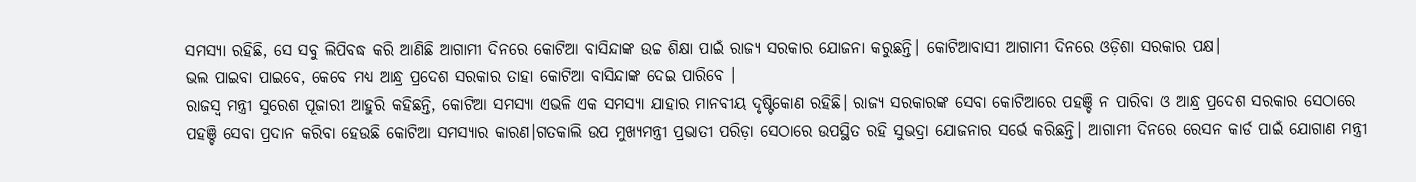ସମସ୍ଯା ରହିଛି, ସେ ସବୁ ଲିପିବଦ୍ଧ କରି ଆଣିଛି ଆଗାମୀ ଦିନରେ କୋଟିଆ ବାସିନ୍ଦାଙ୍କ ଉଚ୍ଚ ଶିକ୍ଷା ପାଇଁ ରାଜ୍ୟ ସରକାର ଯୋଜନା କରୁଛନ୍ତି। କୋଟିଆବାସୀ ଆଗାମୀ ଦିନରେ ଓଡ଼ିଶା ସରକାର ପକ୍ଷ।
ଭଲ ପାଇବା ପାଇବେ, କେବେ ମଧ୍ୟ ଆନ୍ଧ୍ର ପ୍ରଦେଶ ସରକାର ତାହା କୋଟିଆ ବାସିନ୍ଦାଙ୍କ ଦେଇ ପାରିବେ ।
ରାଜସ୍ବ ମନ୍ତ୍ରୀ ସୁରେଶ ପୂଜାରୀ ଆହୁରି କହିଛନ୍ତି, କୋଟିଆ ସମସ୍ଯା ଏଭଳି ଏକ ସମସ୍ୟା ଯାହାର ମାନବୀୟ ଦୃଷ୍ଟିକୋଣ ରହିଛି। ରାଜ୍ୟ ସରକାରଙ୍କ ସେବା କୋଟିଆରେ ପହଞ୍ଚି ନ ପାରିବା ଓ ଆନ୍ଧ୍ର ପ୍ରଦେଶ ସରକାର ସେଠାରେ ପହଞ୍ଚି ସେବା ପ୍ରଦାନ କରିବା ହେଉଛି କୋଟିଆ ସମସ୍ୟାର କାରଣ।ଗତକାଲି ଉପ ମୁଖ୍ୟମନ୍ତ୍ରୀ ପ୍ରଭାତୀ ପରିଡ଼ା ସେଠାରେ ଉପସ୍ଥିତ ରହି ସୁଭଦ୍ରା ଯୋଜନାର ସର୍ଭେ କରିଛନ୍ତି। ଆଗାମୀ ଦିନରେ ରେସନ କାର୍ଡ ପାଇଁ ଯୋଗାଣ ମନ୍ତ୍ରୀ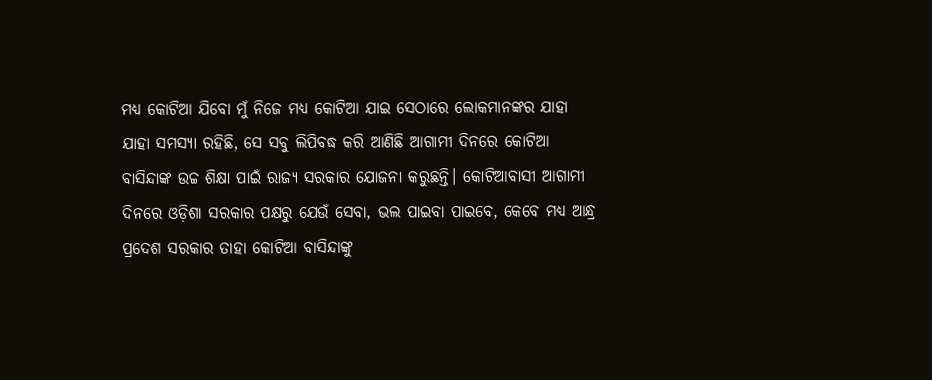ମଧ୍ୟ କୋଟିଆ ଯିବୋ ମୁଁ ନିଜେ ମଧ୍ଯ କୋଟିଆ ଯାଇ ସେଠାରେ ଲୋକମାନଙ୍କର ଯାହା ଯାହା ସମସ୍ଯା ରହିଛି, ସେ ସବୁ ଲିପିବଦ୍ଧ କରି ଆଣିଛି ଆଗାମୀ ଦିନରେ କୋଟିଆ ବାସିନ୍ଦାଙ୍କ ଉଚ୍ଚ ଶିକ୍ଷା ପାଇଁ ରାଜ୍ୟ ସରକାର ଯୋଜନା କରୁଛନ୍ତି। କୋଟିଆବାସୀ ଆଗାମୀ ଦିନରେ ଓଡ଼ିଶା ସରକାର ପକ୍ଷରୁ ଯେଉଁ ସେବା, ଭଲ ପାଇବା ପାଇବେ, କେବେ ମଧ୍ୟ ଆନ୍ଧ୍ର ପ୍ରଦେଶ ସରକାର ତାହା କୋଟିଆ ବାସିନ୍ଦାଙ୍କୁ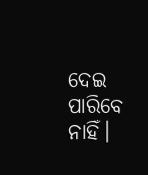ଦେଇ ପାରିବେ ନାହିଁ।